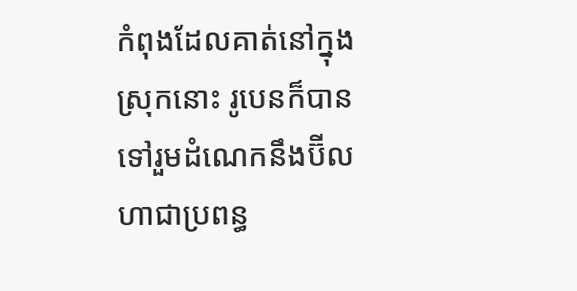កំពុងដែលគាត់នៅក្នុងស្រុកនោះ រូបេនក៏បានទៅរួមដំណេកនឹងប៊ីលហាជាប្រពន្ធ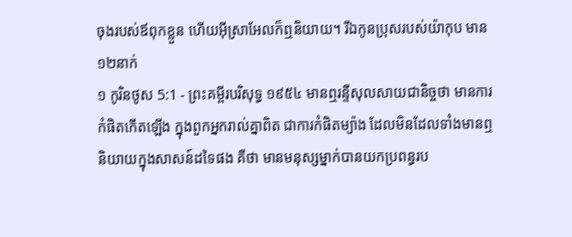ចុងរបស់ឪពុកខ្លួន ហើយអ៊ីស្រាអែលក៏ឮនិយាយ។ រីឯកូនប្រុសរបស់យ៉ាកុប មាន១២នាក់
១ កូរិនថូស 5:1 - ព្រះគម្ពីរបរិសុទ្ធ ១៩៥៤ មានឮរន្ទឺសុលសាយជានិច្ចថា មានការកំផិតកើតឡើង ក្នុងពួកអ្នករាល់គ្នាពិត ជាការកំផិតម្យ៉ាង ដែលមិនដែលទាំងមានឮនិយាយក្នុងសាសន៍ដទៃផង គឺថា មានមនុស្សម្នាក់បានយកប្រពន្ធរប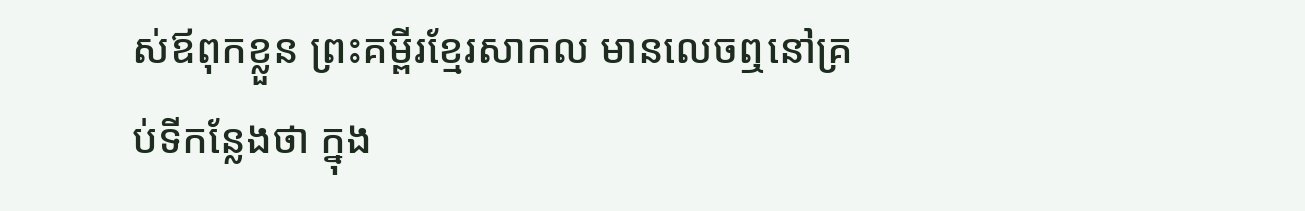ស់ឪពុកខ្លួន ព្រះគម្ពីរខ្មែរសាកល មានលេចឮនៅគ្រប់ទីកន្លែងថា ក្នុង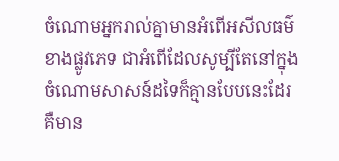ចំណោមអ្នករាល់គ្នាមានអំពើអសីលធម៌ខាងផ្លូវភេទ ជាអំពើដែលសូម្បីតែនៅក្នុងចំណោមសាសន៍ដទៃក៏គ្មានបែបនេះដែរ គឺមាន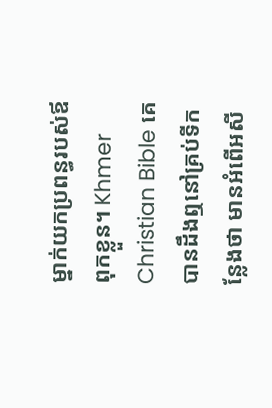ម្នាក់យកប្រពន្ធរបស់ឪពុកខ្លួន។ Khmer Christian Bible គេបានដឹងឮនៅគ្រប់ទីកន្លែងថា មានអំពើអសី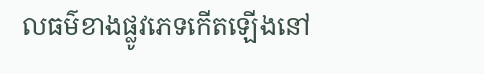លធម៌ខាងផ្លូវភេទកើតឡើងនៅ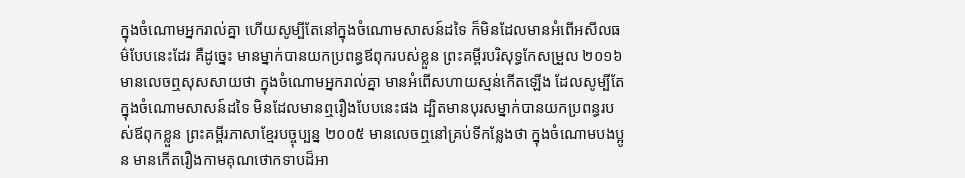ក្នុងចំណោមអ្នករាល់គ្នា ហើយសូម្បីតែនៅក្នុងចំណោមសាសន៍ដទៃ ក៏មិនដែលមានអំពើអសីលធម៌បែបនេះដែរ គឺដូច្នេះ មានម្នាក់បានយកប្រពន្ធឪពុករបស់ខ្លួន ព្រះគម្ពីរបរិសុទ្ធកែសម្រួល ២០១៦ មានលេចឮសុសសាយថា ក្នុងចំណោមអ្នករាល់គ្នា មានអំពើសហាយស្មន់កើតឡើង ដែលសូម្បីតែក្នុងចំណោមសាសន៍ដទៃ មិនដែលមានឮរឿងបែបនេះផង ដ្បិតមានបុរសម្នាក់បានយកប្រពន្ធរបស់ឪពុកខ្លួន ព្រះគម្ពីរភាសាខ្មែរបច្ចុប្បន្ន ២០០៥ មានលេចឮនៅគ្រប់ទីកន្លែងថា ក្នុងចំណោមបងប្អូន មានកើតរឿងកាមគុណថោកទាបដ៏អា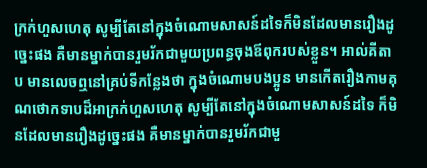ក្រក់ហួសហេតុ សូម្បីតែនៅក្នុងចំណោមសាសន៍ដទៃក៏មិនដែលមានរឿងដូច្នេះផង គឺមានម្នាក់បានរួមរ័កជាមួយប្រពន្ធចុងឪពុករបស់ខ្លួន។ អាល់គីតាប មានលេចឮនៅគ្រប់ទីកន្លែងថា ក្នុងចំណោមបងប្អូន មានកើតរឿងកាមគុណថោកទាបដ៏អាក្រក់ហួសហេតុ សូម្បីតែនៅក្នុងចំណោមសាសន៍ដទៃ ក៏មិនដែលមានរឿងដូច្នេះផង គឺមានម្នាក់បានរួមរ័កជាមួ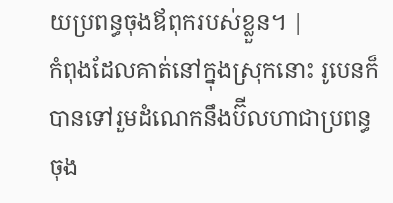យប្រពន្ធចុងឪពុករបស់ខ្លួន។ |
កំពុងដែលគាត់នៅក្នុងស្រុកនោះ រូបេនក៏បានទៅរួមដំណេកនឹងប៊ីលហាជាប្រពន្ធចុង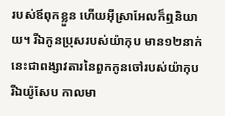របស់ឪពុកខ្លួន ហើយអ៊ីស្រាអែលក៏ឮនិយាយ។ រីឯកូនប្រុសរបស់យ៉ាកុប មាន១២នាក់
នេះជាពង្សាវតារនៃពួកកូនចៅរបស់យ៉ាកុប រីឯយ៉ូសែប កាលមា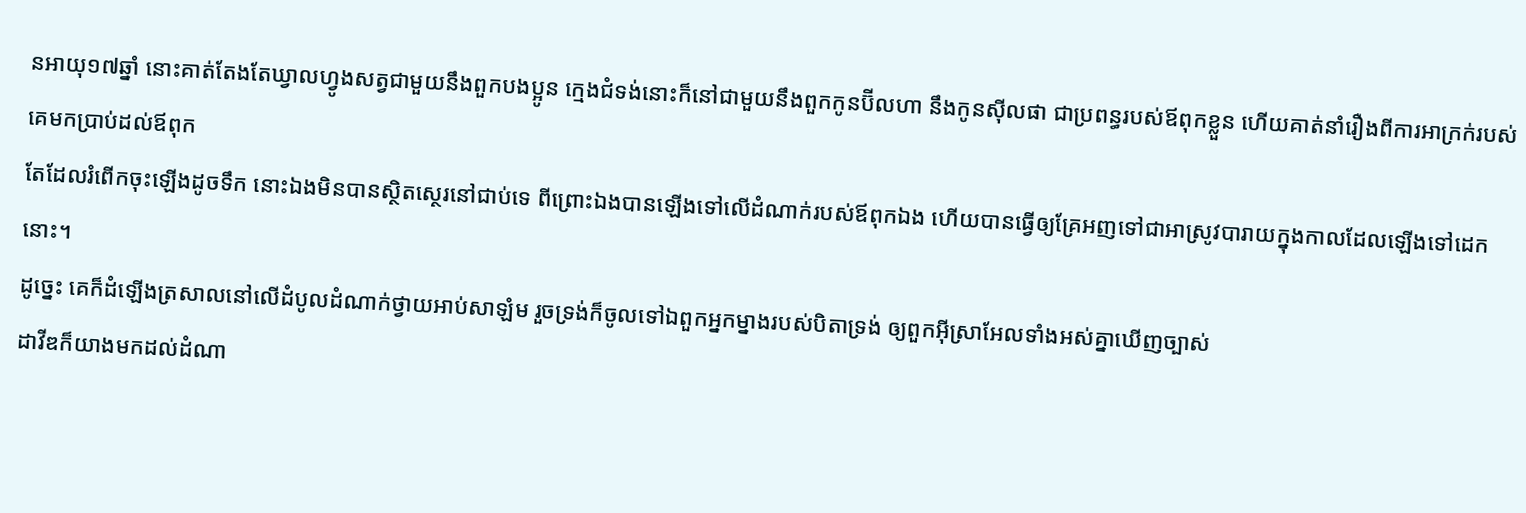នអាយុ១៧ឆ្នាំ នោះគាត់តែងតែឃ្វាលហ្វូងសត្វជាមួយនឹងពួកបងប្អូន ក្មេងជំទង់នោះក៏នៅជាមួយនឹងពួកកូនប៊ីលហា នឹងកូនស៊ីលផា ជាប្រពន្ធរបស់ឪពុកខ្លួន ហើយគាត់នាំរឿងពីការអាក្រក់របស់គេមកប្រាប់ដល់ឪពុក
តែដែលរំពើកចុះឡើងដូចទឹក នោះឯងមិនបានស្ថិតស្ថេរនៅជាប់ទេ ពីព្រោះឯងបានឡើងទៅលើដំណាក់របស់ឪពុកឯង ហើយបានធ្វើឲ្យគ្រែអញទៅជាអាស្រូវបារាយក្នុងកាលដែលឡើងទៅដេកនោះ។
ដូច្នេះ គេក៏ដំឡើងត្រសាលនៅលើដំបូលដំណាក់ថ្វាយអាប់សាឡំម រួចទ្រង់ក៏ចូលទៅឯពួកអ្នកម្នាងរបស់បិតាទ្រង់ ឲ្យពួកអ៊ីស្រាអែលទាំងអស់គ្នាឃើញច្បាស់
ដាវីឌក៏យាងមកដល់ដំណា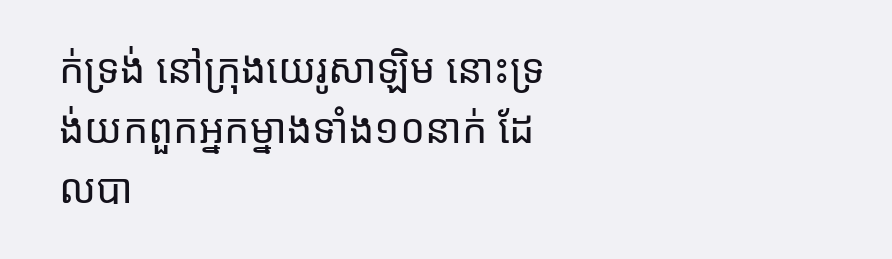ក់ទ្រង់ នៅក្រុងយេរូសាឡិម នោះទ្រង់យកពួកអ្នកម្នាងទាំង១០នាក់ ដែលបា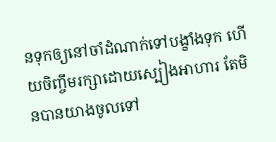នទុកឲ្យនៅចាំដំណាក់ទៅបង្ខាំងទុក ហើយចិញ្ចឹមរក្សាដោយស្បៀងអាហារ តែមិនបានយាងចូលទៅ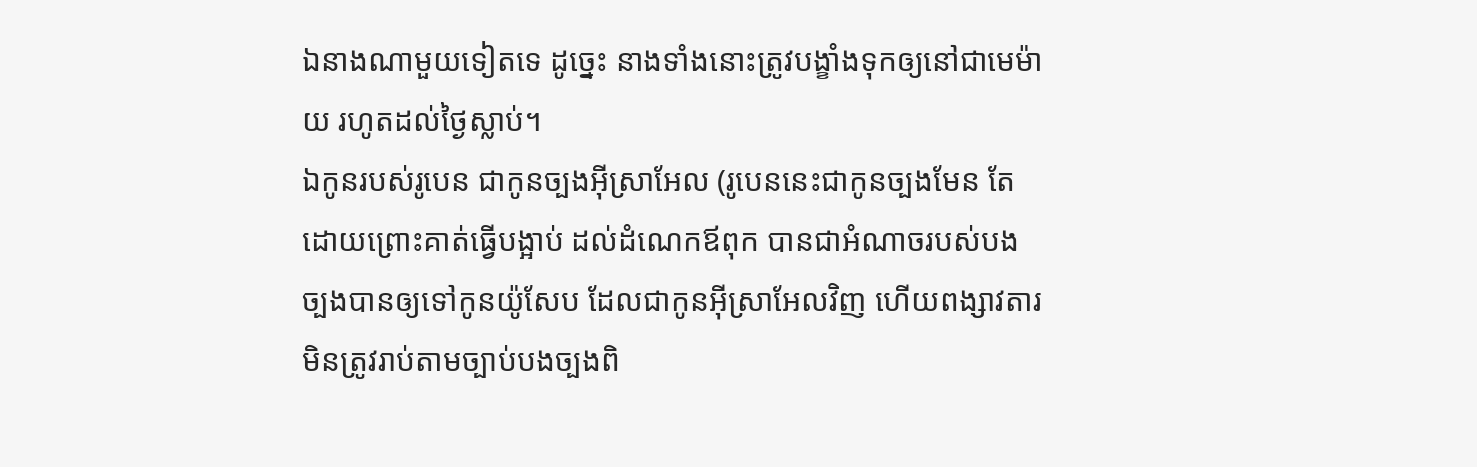ឯនាងណាមួយទៀតទេ ដូច្នេះ នាងទាំងនោះត្រូវបង្ខាំងទុកឲ្យនៅជាមេម៉ាយ រហូតដល់ថ្ងៃស្លាប់។
ឯកូនរបស់រូបេន ជាកូនច្បងអ៊ីស្រាអែល (រូបេននេះជាកូនច្បងមែន តែដោយព្រោះគាត់ធ្វើបង្អាប់ ដល់ដំណេកឪពុក បានជាអំណាចរបស់បងច្បងបានឲ្យទៅកូនយ៉ូសែប ដែលជាកូនអ៊ីស្រាអែលវិញ ហើយពង្សាវតារមិនត្រូវរាប់តាមច្បាប់បងច្បងពិ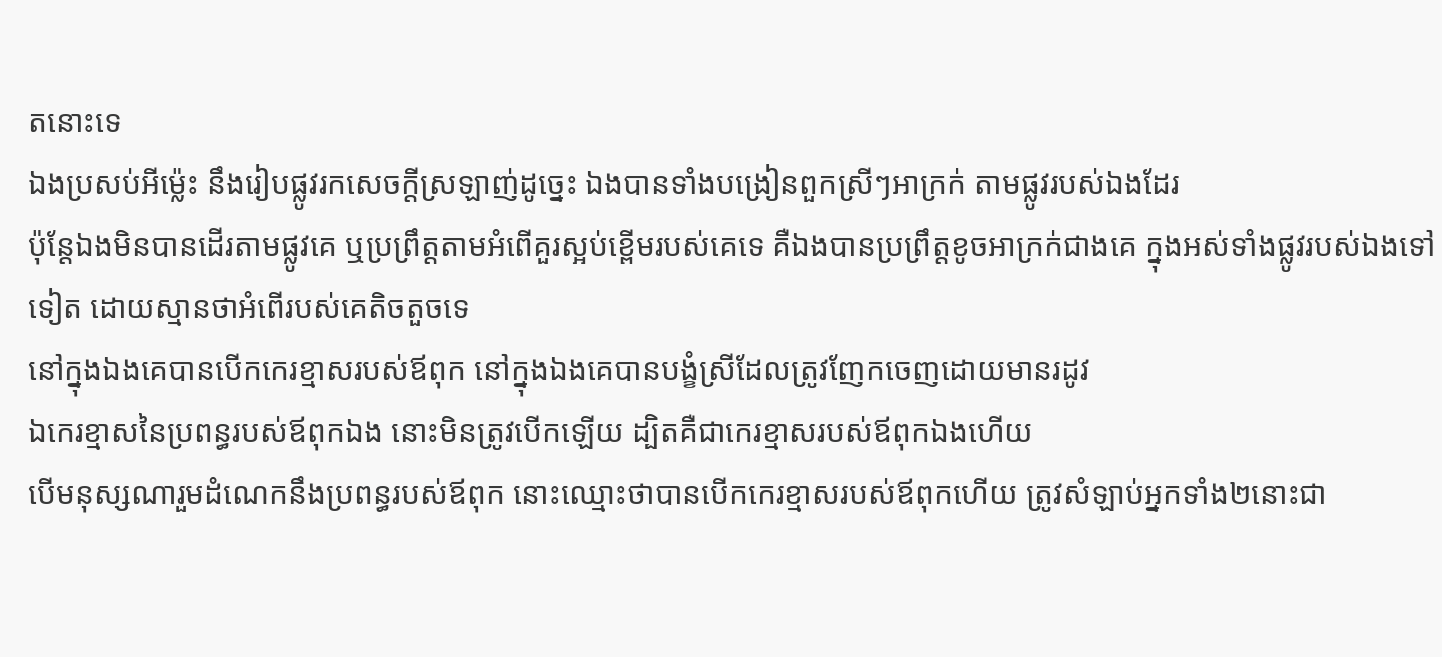តនោះទេ
ឯងប្រសប់អីម៉្លេះ នឹងរៀបផ្លូវរកសេចក្ដីស្រឡាញ់ដូច្នេះ ឯងបានទាំងបង្រៀនពួកស្រីៗអាក្រក់ តាមផ្លូវរបស់ឯងដែរ
ប៉ុន្តែឯងមិនបានដើរតាមផ្លូវគេ ឬប្រព្រឹត្តតាមអំពើគួរស្អប់ខ្ពើមរបស់គេទេ គឺឯងបានប្រព្រឹត្តខូចអាក្រក់ជាងគេ ក្នុងអស់ទាំងផ្លូវរបស់ឯងទៅទៀត ដោយស្មានថាអំពើរបស់គេតិចតួចទេ
នៅក្នុងឯងគេបានបើកកេរខ្មាសរបស់ឪពុក នៅក្នុងឯងគេបានបង្ខំស្រីដែលត្រូវញែកចេញដោយមានរដូវ
ឯកេរខ្មាសនៃប្រពន្ធរបស់ឪពុកឯង នោះមិនត្រូវបើកឡើយ ដ្បិតគឺជាកេរខ្មាសរបស់ឪពុកឯងហើយ
បើមនុស្សណារួមដំណេកនឹងប្រពន្ធរបស់ឪពុក នោះឈ្មោះថាបានបើកកេរខ្មាសរបស់ឪពុកហើយ ត្រូវសំឡាប់អ្នកទាំង២នោះជា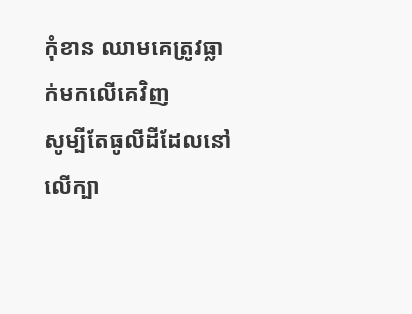កុំខាន ឈាមគេត្រូវធ្លាក់មកលើគេវិញ
សូម្បីតែធូលីដីដែលនៅលើក្បា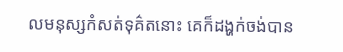លមនុស្សកំសត់ទុគ៌តនោះ គេក៏ដង្ហក់ចង់បាន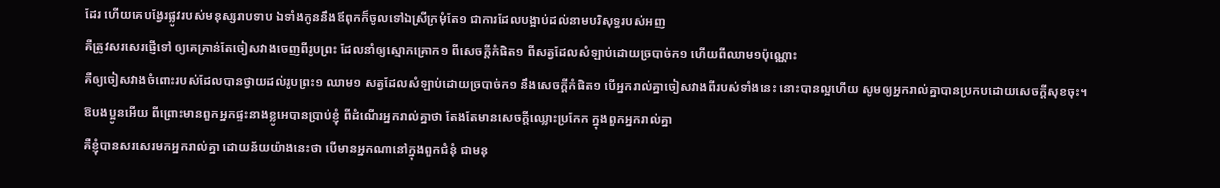ដែរ ហើយគេបង្វែរផ្លូវរបស់មនុស្សរាបទាប ឯទាំងកូននឹងឪពុកក៏ចូលទៅឯស្រីក្រមុំតែ១ ជាការដែលបង្អាប់ដល់នាមបរិសុទ្ធរបស់អញ
គឺត្រូវសរសេរផ្ញើទៅ ឲ្យគេគ្រាន់តែចៀសវាងចេញពីរូបព្រះ ដែលនាំឲ្យស្មោកគ្រោក១ ពីសេចក្ដីកំផិត១ ពីសត្វដែលសំឡាប់ដោយច្របាច់ក១ ហើយពីឈាម១ប៉ុណ្ណោះ
គឺឲ្យចៀសវាងចំពោះរបស់ដែលបានថ្វាយដល់រូបព្រះ១ ឈាម១ សត្វដែលសំឡាប់ដោយច្របាច់ក១ នឹងសេចក្ដីកំផិត១ បើអ្នករាល់គ្នាចៀសវាងពីរបស់ទាំងនេះ នោះបានល្អហើយ សូមឲ្យអ្នករាល់គ្នាបានប្រកបដោយសេចក្ដីសុខចុះ។
ឱបងប្អូនអើយ ពីព្រោះមានពួកអ្នកផ្ទះនាងខ្លូអេបានប្រាប់ខ្ញុំ ពីដំណើរអ្នករាល់គ្នាថា តែងតែមានសេចក្ដីឈ្លោះប្រកែក ក្នុងពួកអ្នករាល់គ្នា
គឺខ្ញុំបានសរសេរមកអ្នករាល់គ្នា ដោយន័យយ៉ាងនេះថា បើមានអ្នកណានៅក្នុងពួកជំនុំ ជាមនុ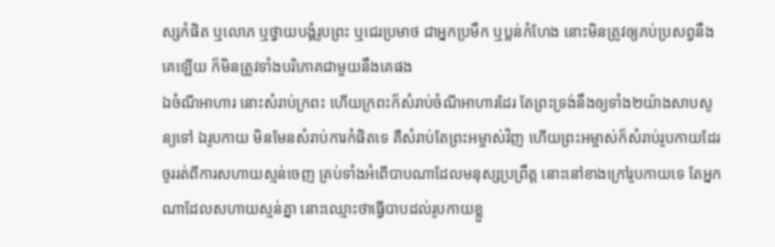ស្សកំផិត ឬលោភ ឬថ្វាយបង្គំរូបព្រះ ឬជេរប្រមាថ ជាអ្នកប្រមឹក ឬប្លន់កំហែង នោះមិនត្រូវឲ្យភប់ប្រសព្វនឹងគេឡើយ ក៏មិនត្រូវទាំងបរិភោគជាមួយនឹងគេផង
ឯចំណីអាហារ នោះសំរាប់ក្រពះ ហើយក្រពះក៏សំរាប់ចំណីអាហារដែរ តែព្រះទ្រង់នឹងឲ្យទាំង២យ៉ាងសាបសូន្យទៅ ឯរូបកាយ មិនមែនសំរាប់ការកំផិតទេ គឺសំរាប់តែព្រះអម្ចាស់វិញ ហើយព្រះអម្ចាស់ក៏សំរាប់រូបកាយដែរ
ចូររត់ពីការសហាយស្មន់ចេញ គ្រប់ទាំងអំពើបាបណាដែលមនុស្សប្រព្រឹត្ត នោះនៅខាងក្រៅរូបកាយទេ តែអ្នកណាដែលសហាយស្មន់គ្នា នោះឈ្មោះថាធ្វើបាបដល់រូបកាយខ្លួ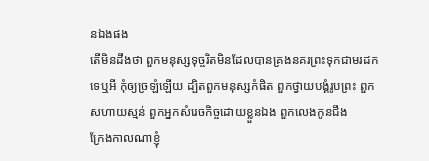នឯងផង
តើមិនដឹងថា ពួកមនុស្សទុច្ចរិតមិនដែលបានគ្រងនគរព្រះទុកជាមរដកទេឬអី កុំឲ្យច្រឡំឡើយ ដ្បិតពួកមនុស្សកំផិត ពួកថ្វាយបង្គំរូបព្រះ ពួកសហាយស្មន់ ពួកអ្នកសំរេចកិច្ចដោយខ្លួនឯង ពួកលេងកូនជឹង
ក្រែងកាលណាខ្ញុំ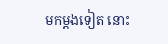មកម្តងទៀត នោះ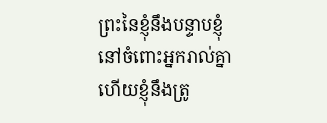ព្រះនៃខ្ញុំនឹងបន្ទាបខ្ញុំនៅចំពោះអ្នករាល់គ្នា ហើយខ្ញុំនឹងត្រូ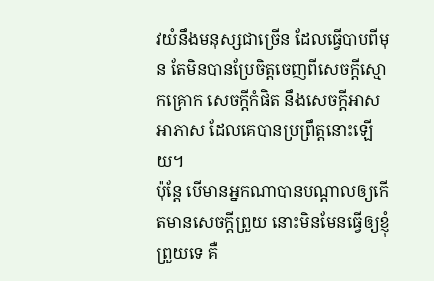វយំនឹងមនុស្សជាច្រើន ដែលធ្វើបាបពីមុន តែមិនបានប្រែចិត្តចេញពីសេចក្ដីស្មោកគ្រោក សេចក្ដីកំផិត នឹងសេចក្ដីអាសអាភាស ដែលគេបានប្រព្រឹត្តនោះឡើយ។
ប៉ុន្តែ បើមានអ្នកណាបានបណ្តាលឲ្យកើតមានសេចក្ដីព្រួយ នោះមិនមែនធ្វើឲ្យខ្ញុំព្រួយទេ គឺ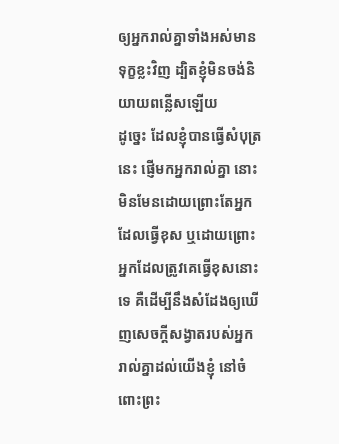ឲ្យអ្នករាល់គ្នាទាំងអស់មានទុក្ខខ្លះវិញ ដ្បិតខ្ញុំមិនចង់និយាយពន្លើសឡើយ
ដូច្នេះ ដែលខ្ញុំបានធ្វើសំបុត្រនេះ ផ្ញើមកអ្នករាល់គ្នា នោះមិនមែនដោយព្រោះតែអ្នកដែលធ្វើខុស ឬដោយព្រោះអ្នកដែលត្រូវគេធ្វើខុសនោះទេ គឺដើម្បីនឹងសំដែងឲ្យឃើញសេចក្ដីសង្វាតរបស់អ្នករាល់គ្នាដល់យើងខ្ញុំ នៅចំពោះព្រះ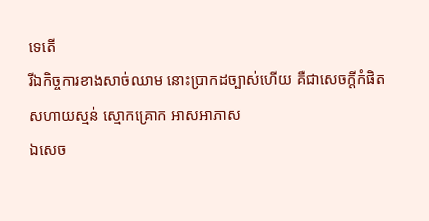ទេតើ
រីឯកិច្ចការខាងសាច់ឈាម នោះប្រាកដច្បាស់ហើយ គឺជាសេចក្ដីកំផិត សហាយស្មន់ ស្មោកគ្រោក អាសអាភាស
ឯសេច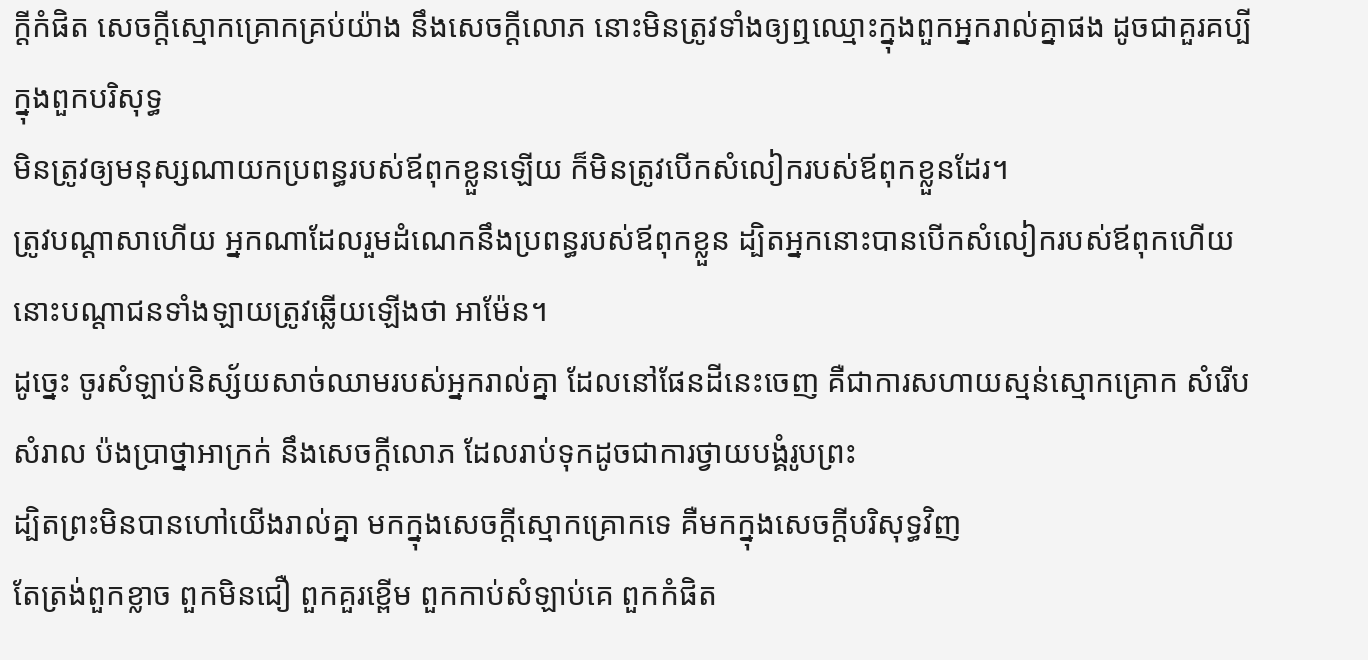ក្ដីកំផិត សេចក្ដីស្មោកគ្រោកគ្រប់យ៉ាង នឹងសេចក្ដីលោភ នោះមិនត្រូវទាំងឲ្យឮឈ្មោះក្នុងពួកអ្នករាល់គ្នាផង ដូចជាគួរគប្បីក្នុងពួកបរិសុទ្ធ
មិនត្រូវឲ្យមនុស្សណាយកប្រពន្ធរបស់ឪពុកខ្លួនឡើយ ក៏មិនត្រូវបើកសំលៀករបស់ឪពុកខ្លួនដែរ។
ត្រូវបណ្តាសាហើយ អ្នកណាដែលរួមដំណេកនឹងប្រពន្ធរបស់ឪពុកខ្លួន ដ្បិតអ្នកនោះបានបើកសំលៀករបស់ឪពុកហើយ នោះបណ្តាជនទាំងឡាយត្រូវឆ្លើយឡើងថា អាម៉ែន។
ដូច្នេះ ចូរសំឡាប់និស្ស័យសាច់ឈាមរបស់អ្នករាល់គ្នា ដែលនៅផែនដីនេះចេញ គឺជាការសហាយស្មន់ស្មោកគ្រោក សំរើបសំរាល ប៉ងប្រាថ្នាអាក្រក់ នឹងសេចក្ដីលោភ ដែលរាប់ទុកដូចជាការថ្វាយបង្គំរូបព្រះ
ដ្បិតព្រះមិនបានហៅយើងរាល់គ្នា មកក្នុងសេចក្ដីស្មោកគ្រោកទេ គឺមកក្នុងសេចក្ដីបរិសុទ្ធវិញ
តែត្រង់ពួកខ្លាច ពួកមិនជឿ ពួកគួរខ្ពើម ពួកកាប់សំឡាប់គេ ពួកកំផិត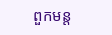ពួកមន្ត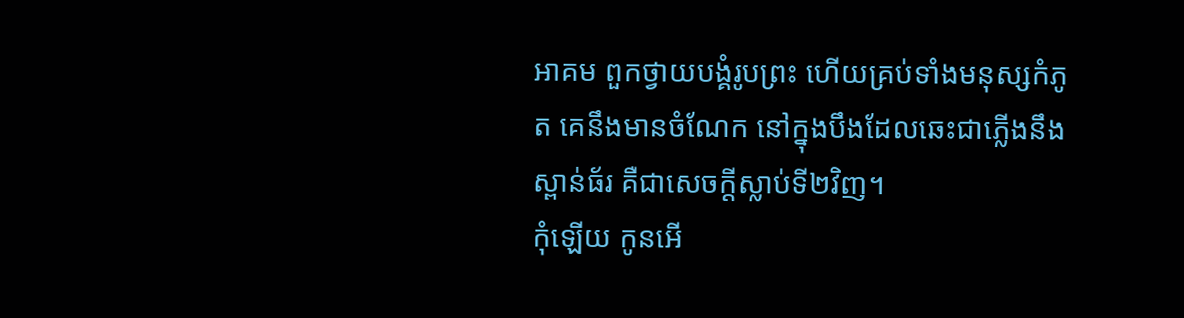អាគម ពួកថ្វាយបង្គំរូបព្រះ ហើយគ្រប់ទាំងមនុស្សកំភូត គេនឹងមានចំណែក នៅក្នុងបឹងដែលឆេះជាភ្លើងនឹងស្ពាន់ធ័រ គឺជាសេចក្ដីស្លាប់ទី២វិញ។
កុំឡើយ កូនអើ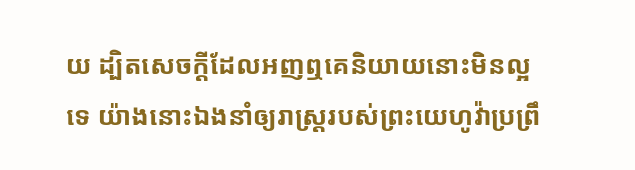យ ដ្បិតសេចក្ដីដែលអញឮគេនិយាយនោះមិនល្អទេ យ៉ាងនោះឯងនាំឲ្យរាស្ត្ររបស់ព្រះយេហូវ៉ាប្រព្រឹ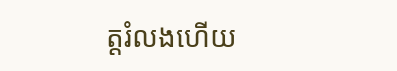ត្តរំលងហើយ